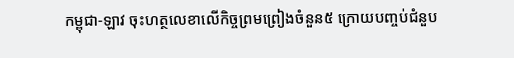កម្ពុជា-ឡាវ ចុះហត្ថលេខាលើកិច្ចព្រមព្រៀងចំនួន៥ ក្រោយបញ្ចប់ជំនួប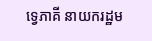ទ្វេភាគី នាយករដ្ឋម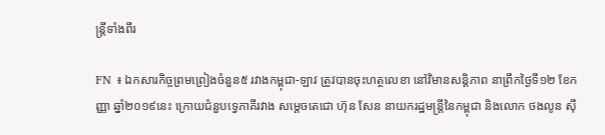ន្រ្តីទាំងពីរ

FN ៖ ឯកសារកិច្ចព្រមព្រៀងចំនួន៥ រវាងកម្ពុជា-ឡាវ ត្រូវបានចុះហត្ថលេខា នៅវិមានសន្តិភាព នាព្រឹកថ្ងៃទី១២ ខែកញ្ញា ឆ្នាំ២០១៩នេះ ក្រោយជំនួបទ្វេភាគីរវាង សម្តេចតេជោ ហ៊ុន សែន នាយករដ្ឋមន្រ្តីនៃកម្ពុជា និងលោក ថងលូន ស៊ី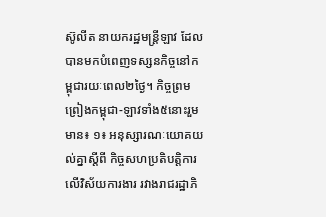ស៊ូលីត នាយករដ្ឋមន្រ្តីឡាវ ដែលបានមកបំពេញទស្សនកិច្ចនៅកម្ពុជារយៈពេល២ថ្ងៃ។ កិច្ចព្រមព្រៀងកម្ពុជា-ឡាវទាំង៥នោះរួមមាន៖ ១៖ អនុស្សារណៈយោគយល់គ្នាស្តីពី កិច្ចសហប្រតិបត្តិការលើវិស័យការងារ រវាងរាជរដ្ឋាភិ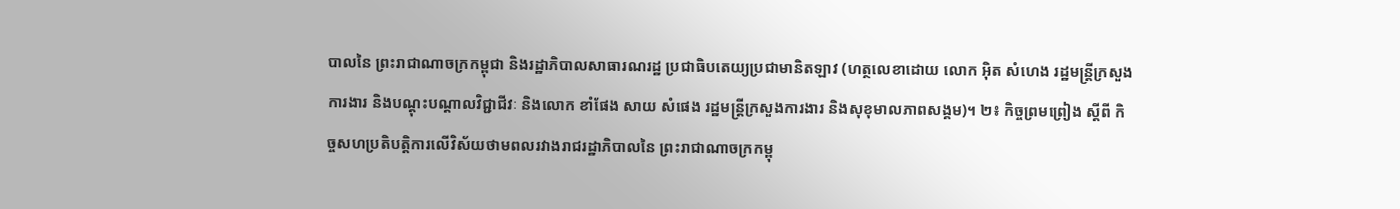បាលនៃ ព្រះរាជាណាចក្រកម្ពុជា និងរដ្ឋាភិបាលសាធារណរដ្ឋ ប្រជាធិបតេយ្យប្រជាមានិតឡាវ (ហត្ថលេខាដោយ លោក អ៊ិត សំហេង រដ្ឋមន្រ្តីក្រសួងការងារ និងបណ្តុះបណ្តាលវិជ្ជាជីវៈ និងលោក ខាំផែង សាយ សំផេង រដ្ឋមន្រ្តីក្រសួងការងារ និងសុខុមាលភាពសង្គម)។ ២៖ កិច្ចព្រមព្រៀង ស្តីពី កិច្ចសហប្រតិបត្តិការលើវិស័យថាមពលរវាងរាជរដ្ឋាភិបាលនៃ ព្រះរាជាណាចក្រកម្ពុ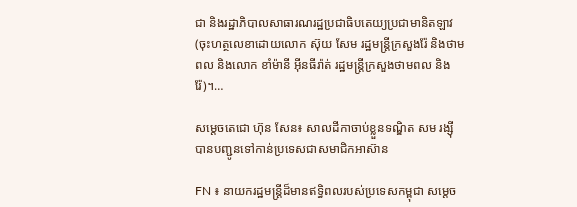ជា និងរដ្ឋាភិបាលសាធារណរដ្ឋប្រជាធិបតេយ្យប្រជាមានិតឡាវ (ចុះហត្ថលេខាដោយលោក ស៊ុយ សែម រដ្ឋមន្រ្តីក្រសួងរ៉ែ និងថាមពល និងលោក ខាំម៉ានី អ៊ីនធីរ៉ាត់ រដ្ឋមន្រ្តីក្រសួងថាមពល និងរ៉ែ)។…

សម្តេចតេជោ ហ៊ុន សែន៖ សាលដីកាចាប់ខ្លួនទណ្ឌិត សម រង្ស៊ី បានបញ្ជូនទៅកាន់ប្រទេសជាសមាជិកអាស៊ាន

FN ៖ នាយករដ្ឋមន្ដ្រីដ៏មានឥទ្ធិពលរបស់ប្រទេសកម្ពុជា សម្ដេច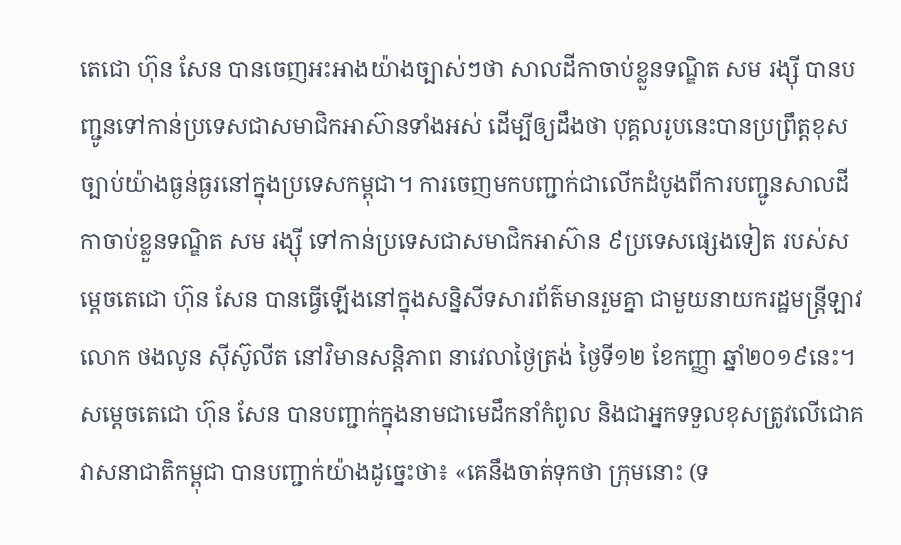តេជោ ហ៊ុន សែន បានចេញអះអាងយ៉ាងច្បាស់ៗថា សាលដីកាចាប់ខ្លួនទណ្ឌិត សម រង្ស៊ី បានបញ្ជូនទៅកាន់ប្រទេសជាសមាជិកអាស៊ានទាំងអស់ ដើម្បីឲ្យដឹងថា បុគ្គលរូបនេះបានប្រព្រឹត្តខុសច្បាប់យ៉ាងធ្ងន់ធ្ងរនៅក្នុងប្រទេសកម្ពុជា។ ការចេញមកបញ្ជាក់ជាលើកដំបូងពីការបញ្ជូនសាលដីកាចាប់ខ្លួនទណ្ឌិត សម រង្ស៊ី ទៅកាន់ប្រទេសជាសមាជិកអាស៊ាន ៩ប្រទេសផ្សេងទៀត របស់សម្ដេចតេជោ ហ៊ុន សែន បានធ្វើឡើងនៅក្នុងសន្និសីទសារព័ត៌មានរួមគ្នា ជាមួយនាយករដ្ឋមន្ដ្រីឡាវ លោក ថងលូន ស៊ីស៊ូលីត នៅវិមានសន្ដិភាព នាវេលាថ្ងៃត្រង់ ថ្ងៃទី១២ ខែកញ្ញា ឆ្នាំ២០១៩នេះ។ សម្ដេចតេជោ ហ៊ុន សែន បានបញ្ជាក់ក្នុងនាមជាមេដឹកនាំកំពូល និងជាអ្នកទទួលខុសត្រូវលើជោគវាសនាជាតិកម្ពុជា បានបញ្ជាក់យ៉ាងដូច្នេះថា៖ «គេនឹងចាត់ទុកថា ក្រុមនោះ (ទ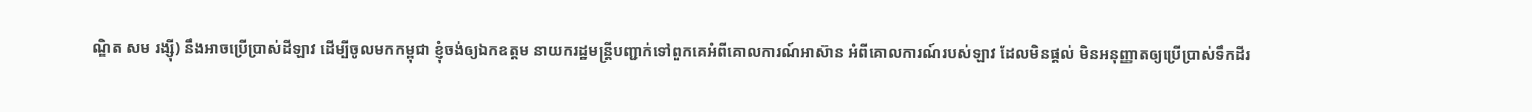ណ្ឌិត សម រង្ស៊ី) នឹងអាចប្រើប្រាស់ដីឡាវ ដើម្បីចូលមកកម្ពុជា ខ្ញុំចង់ឲ្យឯកឧត្តម នាយករដ្ឋមន្ដ្រីបញ្ជាក់ទៅពួកគេអំពីគោលការណ៍អាស៊ាន អំពីគោលការណ៍របស់ឡាវ ដែលមិនផ្ដល់ មិនអនុញ្ញាតឲ្យប្រើប្រាស់ទឹកដីរ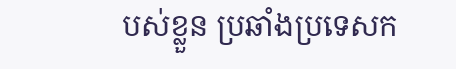បស់ខ្លួន ប្រឆាំងប្រទេសក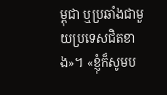ម្ពុជា ឬប្រឆាំងជាមួយប្រទេសជិតខាង»។ «ខ្ញុំក៏សូមប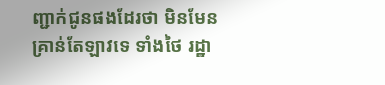ញ្ជាក់ជូនផងដែរថា មិនមែនគ្រាន់តែឡាវទេ ទាំងថៃ រដ្ឋា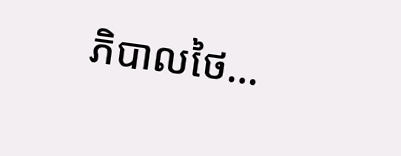ភិបាលថៃ…